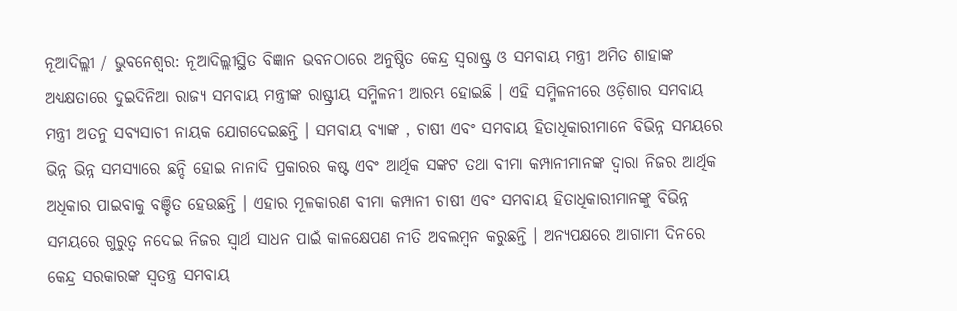ନୂଆଦିଲ୍ଲୀ / ଭୁବନେଶ୍ଵର: ନୂଆଦିଲ୍ଲୀସ୍ଥିତ ବିଜ୍ଞାନ ଭବନଠାରେ ଅନୁଷ୍ଠିତ କେନ୍ଦ୍ର ସ୍ବରାଷ୍ଟ୍ର ଓ ସମବାୟ ମନ୍ତ୍ରୀ ଅମିତ ଶାହାଙ୍କ ଅଧ୍ୟକ୍ଷତାରେ ଦୁଇଦିନିଆ ରାଜ୍ୟ ସମବାୟ ମନ୍ତ୍ରୀଙ୍କ ରାଷ୍ଟ୍ରୀୟ ସମ୍ମିଳନୀ ଆରମ୍ଭ ହୋଇଛି । ଏହି ସମ୍ମିଳନୀରେ ଓଡ଼ିଶାର ସମବାୟ ମନ୍ତ୍ରୀ ଅତନୁ ସବ୍ୟସାଚୀ ନାୟକ ଯୋଗଦେଇଛନ୍ତି । ସମବାୟ ବ୍ୟାଙ୍କ , ଚାଷୀ ଏବଂ ସମବାୟ ହିତାଧିକାରୀମାନେ ବିଭିନ୍ନ ସମୟରେ ଭିନ୍ନ ଭିନ୍ନ ସମସ୍ୟାରେ ଛନ୍ଦି ହୋଇ ନାନାଦି ପ୍ରକାରର କଷ୍ଟ ଏବଂ ଆର୍ଥିକ ସଙ୍କଟ ତଥା ବୀମା କମ୍ପାନୀମାନଙ୍କ ଦ୍ଵାରା ନିଜର ଆର୍ଥିକ ଅଧିକାର ପାଇବାକୁ ବଞ୍ଚିତ ହେଉଛନ୍ତି । ଏହାର ମୂଳକାରଣ ବୀମା କମ୍ପାନୀ ଚାଷୀ ଏବଂ ସମବାୟ ହିତାଧିକାରୀମାନଙ୍କୁ ବିଭିନ୍ନ ସମୟରେ ଗୁରୁତ୍ଵ ନଦେଇ ନିଜର ସ୍ଵାର୍ଥ ସାଧନ ପାଇଁ କାଳକ୍ଷେପଣ ନୀତି ଅବଲମ୍ବନ କରୁଛନ୍ତି । ଅନ୍ୟପକ୍ଷରେ ଆଗାମୀ ଦିନରେ କେନ୍ଦ୍ର ସରକାରଙ୍କ ସ୍ବତନ୍ତ୍ର ସମବାୟ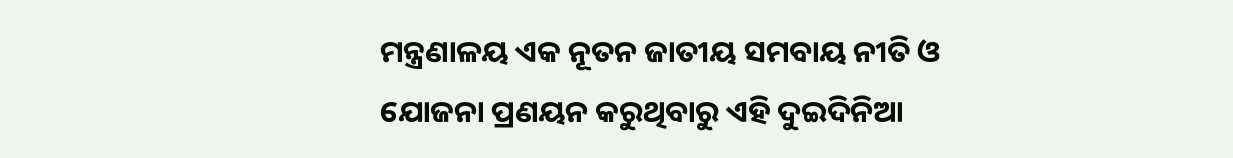ମନ୍ତ୍ରଣାଳୟ ଏକ ନୂତନ ଜାତୀୟ ସମବାୟ ନୀତି ଓ ଯୋଜନା ପ୍ରଣୟନ କରୁଥିବାରୁ ଏହି ଦୁଇଦିନିଆ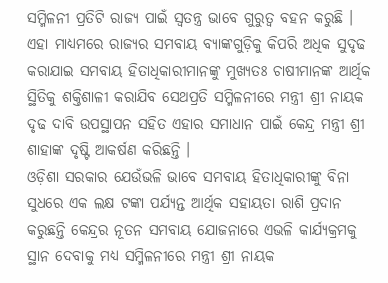ସମ୍ମିଳନୀ ପ୍ରତିଟି ରାଜ୍ୟ ପାଇଁ ସ୍ଵତନ୍ତ୍ର ଭାବେ ଗୁରୁତ୍ଵ ବହନ କରୁଛି । ଏହା ମାଧ୍ୟମରେ ରାଜ୍ୟର ସମବାୟ ବ୍ୟାଙ୍କଗୁଡ଼ିକୁ କିପରି ଅଧିକ ସୁଦୃଢ କରାଯାଇ ସମବାୟ ହିତାଧିକାରୀମାନଙ୍କୁ ମୁଖ୍ୟତଃ ଚାଷୀମାନଙ୍କ ଆର୍ଥିକ ସ୍ଥିତିକୁ ଶକ୍ତିଶାଳୀ କରାଯିବ ସେଥପ୍ରତି ସମ୍ମିଳନୀରେ ମନ୍ତ୍ରୀ ଶ୍ରୀ ନାୟକ ଦୃଢ ଦାବି ଉପସ୍ଥାପନ ସହିତ ଏହାର ସମାଧାନ ପାଇଁ କେନ୍ଦ୍ର ମନ୍ତ୍ରୀ ଶ୍ରୀ ଶାହାଙ୍କ ଦୃଷ୍ଟି ଆକର୍ଷଣ କରିଛନ୍ତି ।
ଓଡ଼ିଶା ସରକାର ଯେଉଁଭଳି ଭାବେ ସମବାୟ ହିତାଧିକାରୀଙ୍କୁ ବିନା ସୁଧରେ ଏକ ଲକ୍ଷ ଟଙ୍କା ପର୍ଯ୍ୟନ୍ତ ଆର୍ଥିକ ସହାୟତା ରାଶି ପ୍ରଦାନ କରୁଛନ୍ତି କେନ୍ଦ୍ରର ନୂତନ ସମବାୟ ଯୋଜନାରେ ଏଭଳି କାର୍ଯ୍ୟକ୍ରମକୁ ସ୍ଥାନ ଦେବାକୁ ମଧ୍ୟ ସମ୍ମିଳନୀରେ ମନ୍ତ୍ରୀ ଶ୍ରୀ ନାୟକ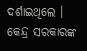ଦର୍ଶାଇଥିଲେ । କେନ୍ଦ୍ର ସରକାରଙ୍କ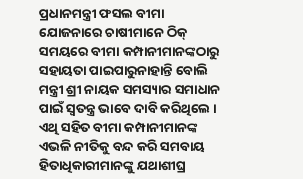ପ୍ରଧାନମନ୍ତ୍ରୀ ଫସଲ ବୀମା ଯୋଜନାରେ ଚାଷୀମାନେ ଠିକ୍ ସମୟରେ ବୀମା କମ୍ପାନୀମାନଙ୍କଠାରୁ ସହାୟତା ପାଇପାରୁନାହାନ୍ତି ବୋଲି ମନ୍ତ୍ରୀ ଶ୍ରୀ ନାୟକ ସମସ୍ୟାର ସମାଧାନ ପାଇଁ ସ୍ବତନ୍ତ୍ର ଭାବେ ଦାବି କରିଥିଲେ । ଏଥି ସହିତ ବୀମା କମ୍ପାନୀମାନଙ୍କ ଏଭଳି ନୀତିକୁ ବନ୍ଦ କରି ସମବାୟ ହିତାଧିକାରୀମାନଙ୍କୁ ଯଥାଶୀଘ୍ର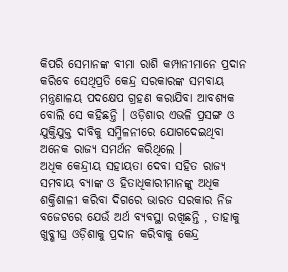କିପରି ସେମାନଙ୍କ ବୀମା ରାଶି କମ୍ପାନୀମାନେ ପ୍ରଦାନ କରିବେ ସେଥିପ୍ରତି କେନ୍ଦ୍ର ସରକାରଙ୍କ ସମବାୟ ମନ୍ତ୍ରଣାଳୟ ପଦକ୍ଷେପ ଗ୍ରହଣ କରାଯିବା ଆବଶ୍ୟକ ବୋଲି ସେ କହିଛନ୍ତି । ଓଡ଼ିଶାର ଏଭଳି ପ୍ରସଙ୍ଗ ଓ ଯୁକ୍ତିଯୁକ୍ତ ଦାବିକୁ ସମ୍ମିଳନୀରେ ଯୋଗଦେଇଥିବା ଅନେକ ରାଜ୍ୟ ସମର୍ଥନ କରିଥିଲେ ।
ଅଧିକ କେନ୍ଦ୍ରୀୟ ସହାୟତା ଦେବା ସହିତ ରାଜ୍ୟ ସମବାୟ ବ୍ୟାଙ୍କ ଓ ହିତାଧିକାରୀମାନଙ୍କୁ ଅଧିକ ଶକ୍ତିଶାଳୀ କରିବା ଦିଗରେ ଭାରତ ସରକାର ନିଜ ବଜେଟରେ ଯେଉଁ ଅର୍ଥ ବ୍ୟବସ୍ଥା ରଖିଛନ୍ତି , ତାହାକୁ ଖୁବ୍ଶୀଘ୍ର ଓଡ଼ିଶାକୁ ପ୍ରଦାନ କରିବାକୁ କେନ୍ଦ୍ର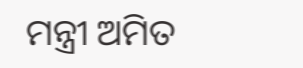ମନ୍ତ୍ରୀ ଅମିତ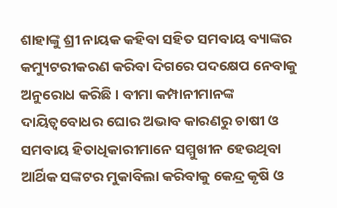ଶାହାଙ୍କୁ ଶ୍ରୀ ନାୟକ କହିବା ସହିତ ସମବାୟ ବ୍ୟାଙ୍କର କମ୍ୟୁଟରୀକରଣ କରିବା ଦିଗରେ ପଦକ୍ଷେପ ନେବାକୁ ଅନୁରୋଧ କରିଛି । ବୀମା କମ୍ପାନୀମାନଙ୍କ ଦାୟିତ୍ଵବୋଧର ଘୋର ଅଭାବ କାରଣରୁ ଚାଷୀ ଓ ସମବାୟ ହିତାଧିକାରୀମାନେ ସମ୍ମୁଖୀନ ହେଉଥିବା ଆର୍ଥିକ ସଙ୍କଟର ମୁକାବିଲା କରିବାକୁ କେନ୍ଦ୍ର କୃଷି ଓ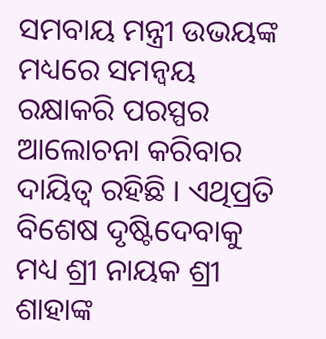ସମବାୟ ମନ୍ତ୍ରୀ ଉଭୟଙ୍କ ମଧ୍ୟରେ ସମନ୍ଵୟ ରକ୍ଷାକରି ପରସ୍ପର ଆଲୋଚନା କରିବାର ଦାୟିତ୍ଵ ରହିଛି । ଏଥିପ୍ରତି ବିଶେଷ ଦୃଷ୍ଟିଦେବାକୁ ମଧ୍ୟ ଶ୍ରୀ ନାୟକ ଶ୍ରୀ ଶାହାଙ୍କ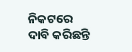ନିକଟରେ ଦାବି କରିଛନ୍ତି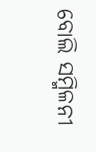ବୋଲି ସମ୍ମିଳନୀ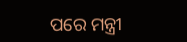ପରେ ମନ୍ତ୍ରୀ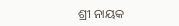ଶ୍ରୀ ନାୟକ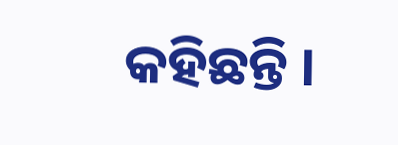କହିଛନ୍ତି ।